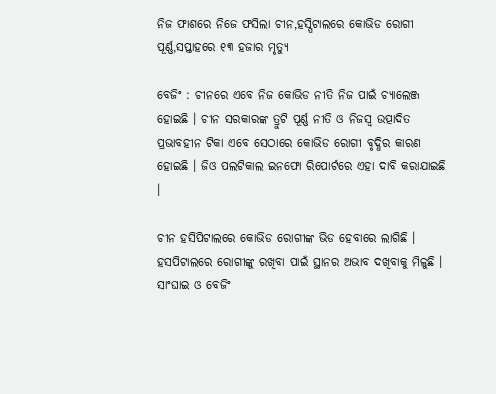ନିଜ ଫାଶରେ ନିଜେ ଫସିଲା ଚୀନ,ହସ୍ପିଟାଲରେ କୋଭିଡ ରୋଗୀ ପୂର୍ଣ୍ଣ,ସପ୍ତାହରେ ୧୩ ହଜାର ମୃତ୍ୟୁ

ବେଜିଂ : ଚୀନରେ ଏବେ ନିଜ କୋଭିଡ ନୀତି ନିଜ ପାଇଁ ଚ୍ୟାଲେଞ୍ଜ ହୋଇଛି । ଚୀନ ସରକାରଙ୍କ ତ୍ରୁଟି ପୂର୍ଣ୍ଣ ନୀତି ଓ ନିଜସ୍ୱ ଉତ୍ପାଦିତ ପ୍ରଭାବହୀନ ଟିକା ଏବେ ସେଠାରେ କୋଭିଡ ରୋଗୀ ବୃଦ୍ଧିର କାରଣ ହୋଇଛି । ଜିଓ ପଲଟିକାଲ ଇନଫୋ ରିପୋର୍ଟରେ ଏହା ଦାବି କରାଯାଇଛି ।

ଚୀନ ହସିପିଟାଲରେ କୋଭିଡ ରୋଗୀଙ୍କ ଭିଡ ହେବାରେ ଲାଗିଛି । ହସପିଟାଲରେ ରୋଗୀଙ୍କୁ ରଖିବା ପାଇଁ ସ୍ଥାନର ଅଭାବ ଦଖିବାକୁ ମିଳୁଛି । ସାଂଘାଇ ଓ ବେଜିଂ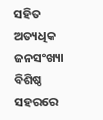ସହିତ ଅତ୍ୟଧିକ ଜନସଂଖ୍ୟା ବିଶିଷ୍ଠ ସହରରେ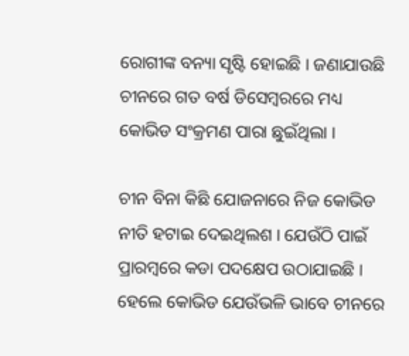ରୋଗୀଙ୍କ ବନ୍ୟା ସୃଷ୍ଟି ହୋଇଛି । ଜଣାଯାଉଛି ଚୀନରେ ଗତ ବର୍ଷ ଡିସେମ୍ବରରେ ମଧ୍ୟ କୋଭିଡ ସଂକ୍ରମଣ ପାରା ଛୁଇଁଥିଲା ।

ଚୀନ ବିନା କିଛି ଯୋଜନାରେ ନିଜ କୋଭିଡ ନୀତି ହଟାଇ ଦେଇଥିଲଶ । ଯେଉଁଠି ପାଇଁ ପ୍ରାରମ୍ବରେ କଡା ପଦକ୍ଷେପ ଉଠାଯାଇଛି । ହେଲେ କୋଭିଡ ଯେଉଁଭଳି ଭାବେ ଚୀନରେ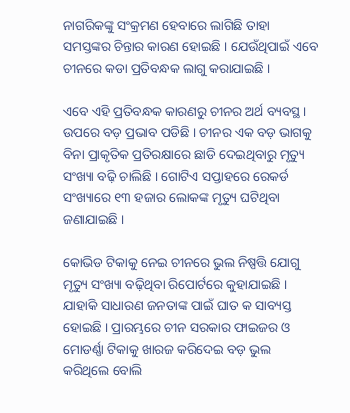ନାଗରିକଙ୍କୁ ସଂକ୍ରମଣ ହେବାରେ ଲାଗିଛି ତାହା ସମସ୍ତଙ୍କର ଚିନ୍ତାର କାରଣ ହୋଇଛି । ଯେଉଁଥିପାଇଁ ଏବେ ଚୀନରେ କଡା ପ୍ରତିବନ୍ଧକ ଲାଗୁ କରାଯାଇଛି ।

ଏବେ ଏହି ପ୍ରତିବନ୍ଧକ କାରଣରୁ ଚୀନର ଅର୍ଥ ବ୍ୟବସ୍ଥ । ଉପରେ ବଡ଼ ପ୍ରଭାବ ପଡିଛି । ଚୀନର ଏକ ବଡ଼ ଭାଗକୁ ବିନା ପ୍ରାକୃତିକ ପ୍ରତିରକ୍ଷାରେ ଛାଡି ଦେଇଥିବାରୁ ମୃତ୍ୟୁ ସଂଖ୍ୟା ବଢ଼ି ଚାଲିଛି । ଗୋଟିଏ ସପ୍ତାହରେ ରେକର୍ଡ ସଂଖ୍ୟାରେ ୧୩ ହଜାର ଲୋକଙ୍କ ମୃତ୍ୟୁ ଘଟିଥିବା ଜଣାଯାଇଛି ।

କୋଭିଡ ଟିକାକୁ ନେଇ ଚୀନରେ ଭୁଲ ନିଷ୍ପତ୍ତି ଯୋଗୁ ମୃତ୍ୟୁ ସଂଖ୍ୟା ବଢ଼ିଥିବା ରିପୋର୍ଟରେ କୁହାଯାଇଛି । ଯାହାକି ସାଧାରଣ ଜନତାଙ୍କ ପାଇଁ ଘାତ କ ସାବ୍ୟସ୍ତ ହୋଇଛି । ପ୍ରାରମ୍ଭରେ ଚୀନ ସରକାର ଫାଇଜର ଓ ମୋଡର୍ଣ୍ଣା ଟିକାକୁ ଖାରଜ କରିଦେଇ ବଡ଼ ଭୁଲ କରିଥିଲେ ବୋଲି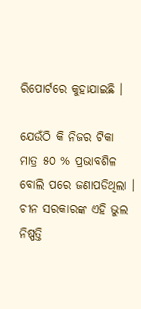ରିପୋର୍ଟରେ କୁହାଯାଇଛି ।

ଯେଉଁଠି କି ନିଜର ଟିକା ମାତ୍ର ୫୦ % ପ୍ରଭାବଶିଳ ବୋଲି ପରେ ଜଣାପଡିଥିଲା । ଚୀନ ସରକାରଙ୍କ ଏହି ଭୁଲ ନିଷ୍ପତ୍ତି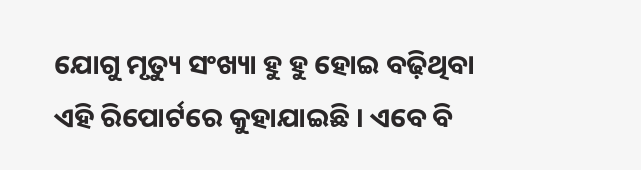ଯୋଗୁ ମୃତ୍ୟୁ ସଂଖ୍ୟା ହୁ ହୁ ହୋଇ ବଢ଼ିଥିବା ଏହି ରିପୋର୍ଟରେ କୁହାଯାଇଛି । ଏବେ ବି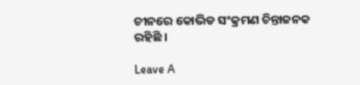ଚୀନରେ କୋଭିଡ ସଂକ୍ରମଣ ଚିନ୍ତାଜନକ ରହିଛି ।

Leave A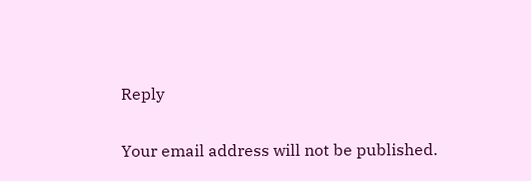Reply

Your email address will not be published.